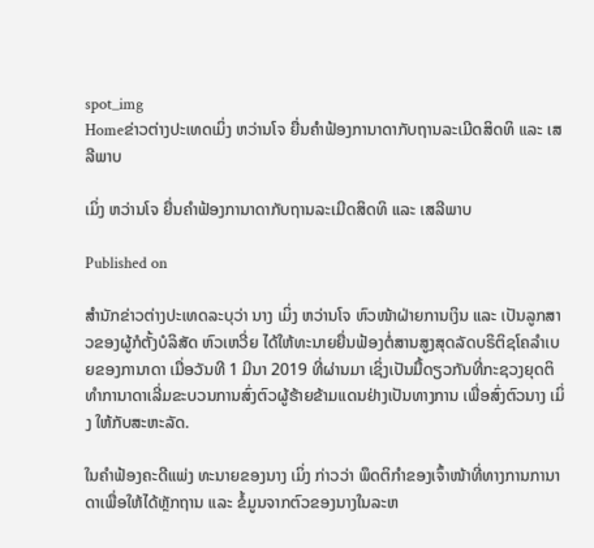spot_img
Homeຂ່າວຕ່າງປະເທດເມິ່ງ ຫວ່ານໂຈ ຍື່ນຄຳຟ້ອງການາດາກັບຖານລະເມີດສິດທິ ແລະ ເສລີພາບ

ເມິ່ງ ຫວ່ານໂຈ ຍື່ນຄຳຟ້ອງການາດາກັບຖານລະເມີດສິດທິ ແລະ ເສລີພາບ

Published on

ສຳນັກຂ່າວຕ່າງປະເທດລະບຸວ່າ ນາງ ເມິ່ງ ຫວ່ານໂຈ ຫົວໜ້າຝ່າຍການເງິນ ແລະ ເປັນລູກສາວຂອງຜູ້ກໍຕັ້ງບໍລິສັດ ຫົວເຫວີ່ຍ ໄດ້ໃຫ້ທະນາຍຍື່ນຟ້ອງຕໍ່ສານສູງສຸດລັດບຣິຕິຊໂຄລຳເບຍຂອງການາດາ ເມື່ອວັນທີ 1 ມີນາ 2019 ທີ່ຜ່ານມາ ເຊິ່ງເປັນມື້ດຽວກັນທີ່ກະຊວງຍຸດຕິທຳການາດາເລີ່ມຂະບວນການສົ່ງຕົວຜູ້ຮ້າຍຂ້າມແດນຢ່າງເປັນທາງການ ເພື່ອສົ່ງຕົວນາງ ເມິ່ງ ໃຫ້ກັບສະຫະລັດ.

ໃນຄຳຟ້ອງຄະດີແພ່ງ ທະນາຍຂອງນາງ ເມິ່ງ ກ່າວວ່າ ພຶດຕິກຳຂອງເຈົ້າໜ້າທີ່ທາງການການາດາເພື່ອໃຫ້ໄດ້ຫຼັກຖານ ແລະ ຂໍ້ມູນຈາກຕົວຂອງນາງໃນລະຫ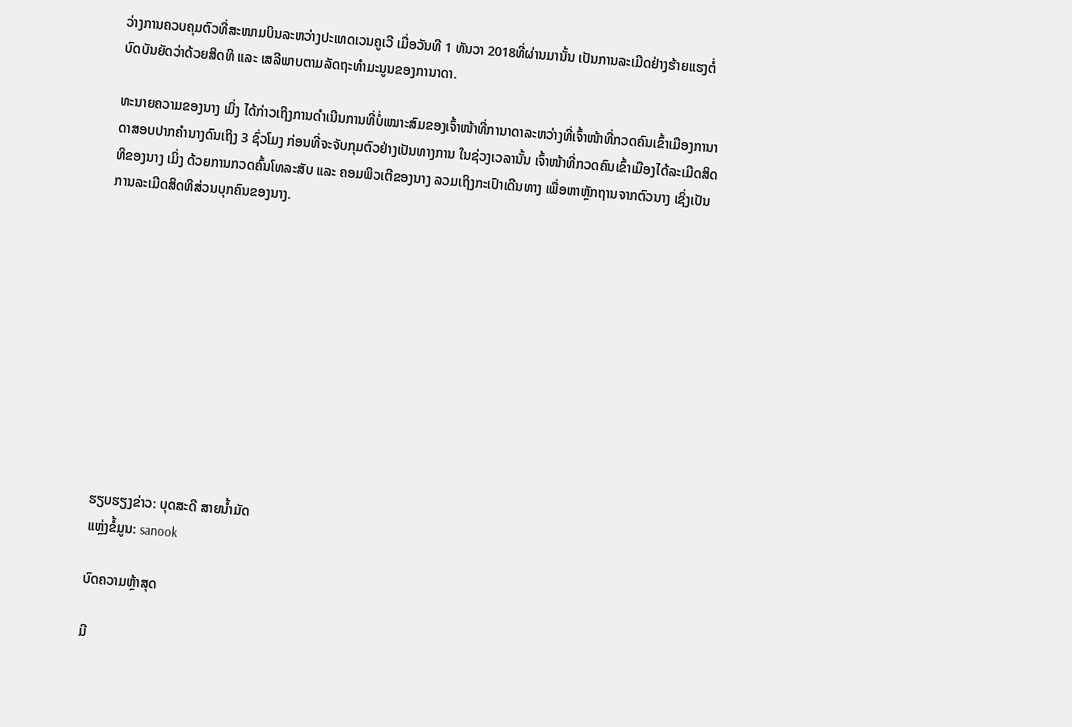ວ່າງການຄວບຄຸມຕົວທີ່ສະໜາມບິນລະຫວ່າງປະເທດເວນຄູເວີ ເມື່ອວັນທີ 1 ທັນວາ 2018ທີ່ຜ່ານມານັ້ນ ເປັນການລະເມີດຢ່າງຮ້າຍແຮງຕໍ່ບົດບັນຍັດວ່າດ້ວຍສິດທິ ແລະ ເສລີພາບຕາມລັດຖະທຳມະນູນຂອງການາດາ.

ທະນາຍຄວາມຂອງນາງ ເມິ່ງ ໄດ້ກ່າວເຖິງການດຳເນີນການທີ່ບໍ່ເໝາະສົມຂອງເຈົ້າໜ້າທີ່ການາດາລະຫວ່າງທີ່ເຈົ້າໜ້າທີ່ກວດຄົນເຂົ້າເມືອງການາດາສອບປາກຄຳນາງດົນເຖິງ 3 ຊົ່ວໂມງ ກ່ອນທີ່ຈະຈັບກຸມຕົວຢ່າງເປັນທາງການ ໃນຊ່ວງເວລານັ້ນ ເຈົ້າໜ້າທີ່ກວດຄົນເຂົ້າເມືອງໄດ້ລະເມີດສິດທິຂອງນາງ ເມິ່ງ ດ້ວຍການກວດຄົ້ນໂທລະສັບ ແລະ ຄອມພິວເຕີຂອງນາງ ລວມເຖິງກະເປົາເດີນທາງ ເພື່ອຫາຫຼັກຖານຈາກຕົວນາງ ເຊິ່ງເປັນການລະເມີດສິດທິສ່ວນບຸກຄົນຂອງນາງ.











ຮຽບຮຽງຂ່າວ: ບຸດສະດີ ສາຍນໍ້າມັດ
ແຫຼ່ງຂໍ້ມູນ: sanook

ບົດຄວາມຫຼ້າສຸດ

ມີ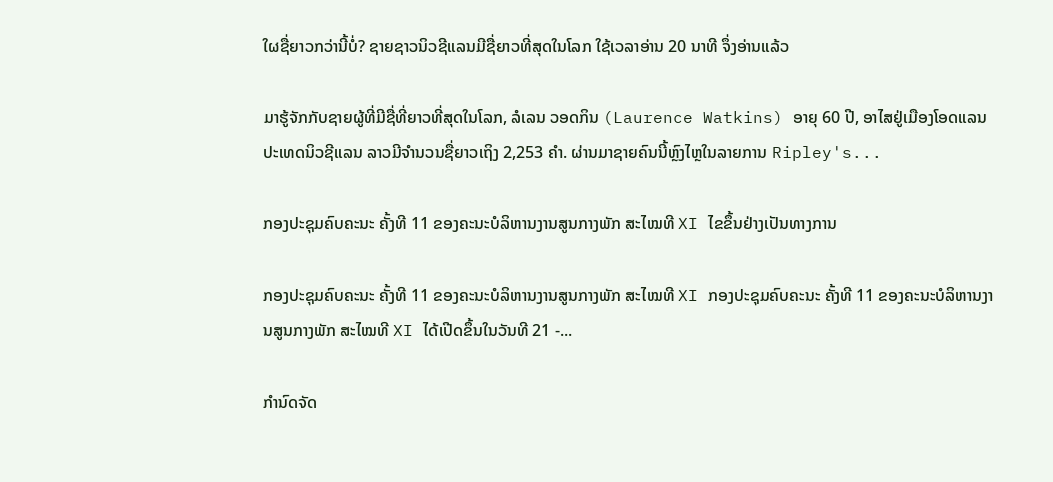ໃຜຊື່ຍາວກວ່ານີ້ບໍ່? ຊາຍຊາວນິວຊີແລນມີຊື່ຍາວທີ່ສຸດໃນໂລກ ໃຊ້ເວລາອ່ານ 20 ນາທີ ຈຶ່ງອ່ານແລ້ວ

ມາຮູ້ຈັກກັບຊາຍຜູ້ທີ່ມີຊື່ທີ່ຍາວທີ່ສຸດໃນໂລກ, ລໍເລນ ວອດກິນ (Laurence Watkins) ອາຍຸ 60 ປີ, ອາໄສຢູ່ເມືອງໂອດແລນ ປະເທດນິວຊີແລນ ລາວມີຈໍານວນຊື່ຍາວເຖິງ 2,253 ຄໍາ. ຜ່ານມາຊາຍຄົນນີ້ຫຼົງໄຫຼໃນລາຍການ Ripley's...

ກອງປະຊຸມຄົບຄະນະ ຄັ້ງທີ 11 ຂອງຄະນະບໍລິຫານງານສູນກາງພັກ ສະໄໝທີ XI ໄຂຂຶ້ນຢ່າງເປັນທາງການ

ກອງປະຊຸມຄົບຄະນະ ຄັ້ງທີ 11 ຂອງຄະນະບໍລິຫານງານສູນກາງພັກ ສະໄໝທີ XI ກອງປະຊຸມຄົບຄະນະ ຄັ້ງທີ 11 ຂອງຄະນະບໍລິຫານງານສູນກາງພັກ ສະໄໝທີ XI ໄດ້ເປີດຂຶ້ນໃນວັນທີ 21 -...

ກຳນົດຈັດ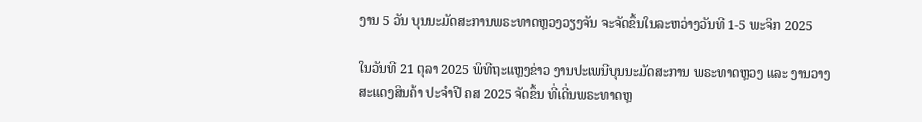ງານ 5 ວັນ ບຸນນະມັດສະການພຣະທາດຫຼວງວຽງຈັນ ຈະຈັດຂຶ້ນໃນລະຫວ່າງວັນທີ 1-5 ພະຈິກ 2025

ໃນວັນທີ 21 ຕຸລາ 2025 ພິທີຖະແຫຼງຂ່າວ ງານປະເພນີບຸນນະມັດສະການ ພຣະທາດຫຼວງ ແລະ ງານວາງສະແດງສິນຄ້າ ປະຈຳປີ ຄສ 2025 ຈັດຂຶ້ນ ທີ່ເດີ່ນພຣະທາດຫຼ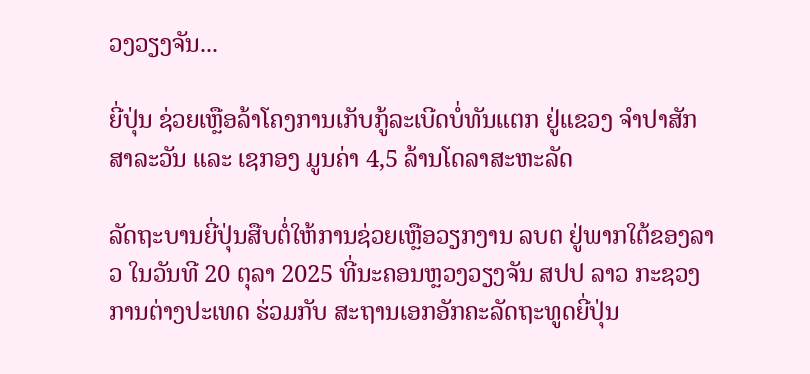ວງວຽງຈັນ...

ຍີ່ປຸ່ນ ຊ່ວຍເຫຼືອລ້າໂຄງການເກັບກູ້ລະເບີດບໍ່ທັນແຕກ ຢູ່ແຂວງ ຈຳປາສັກ ສາລະວັນ ແລະ ເຊກອງ ມູນຄ່າ 4,5 ລ້ານໂດລາສະຫະລັດ

ລັດຖະບານຍີ່ປຸ່ນສືບຕໍ່ໃຫ້ການຊ່ວຍເຫຼືອວຽກງານ ລບຕ ຢູ່ພາກໃຕ້ຂອງລາວ ໃນວັນທີ 20 ຕຸລາ 2025 ທີ່ນະຄອນຫຼວງວຽງຈັນ ສປປ ລາວ ກະຊວງການຕ່າງປະເທດ ຮ່ວມກັບ ສະຖານເອກອັກຄະລັດຖະທູດຍີ່ປຸ່ນ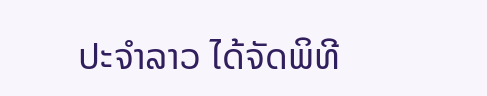ປະຈໍາລາວ ໄດ້ຈັດພິທີ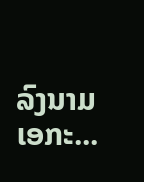ລົງນາມເອກະ...